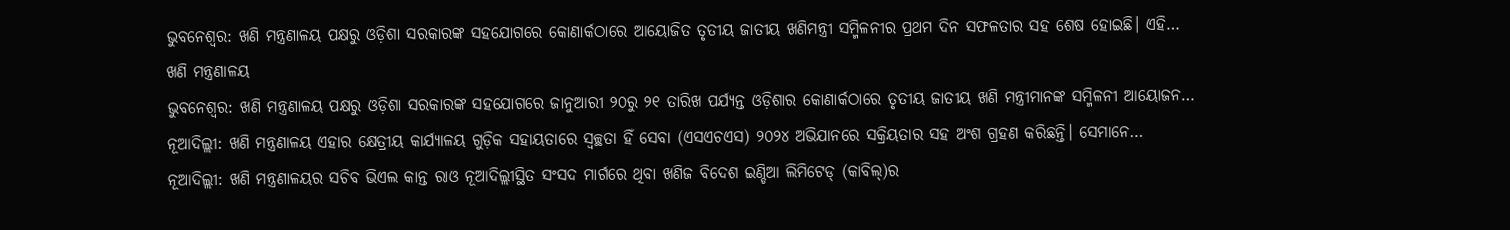ଭୁବନେଶ୍ଵର: ଖଣି ମନ୍ତ୍ରଣାଳୟ ପକ୍ଷରୁ ଓଡ଼ିଶା ସରକାରଙ୍କ ସହଯୋଗରେ କୋଣାର୍କଠାରେ ଆୟୋଜିତ ତୃତୀୟ ଜାତୀୟ ଖଣିମନ୍ତ୍ରୀ ସମ୍ମିଳନୀର ପ୍ରଥମ ଦିନ ସଫଳତାର ସହ ଶେଷ ହୋଇଛି। ଏହି…
ଖଣି ମନ୍ତ୍ରଣାଳୟ
ଭୁବନେଶ୍ଵର: ଖଣି ମନ୍ତ୍ରଣାଳୟ ପକ୍ଷରୁ ଓଡ଼ିଶା ସରକାରଙ୍କ ସହଯୋଗରେ ଜାନୁଆରୀ ୨୦ରୁ ୨୧ ତାରିଖ ପର୍ଯ୍ୟନ୍ତ ଓଡ଼ିଶାର କୋଣାର୍କଠାରେ ତୃତୀୟ ଜାତୀୟ ଖଣି ମନ୍ତ୍ରୀମାନଙ୍କ ସମ୍ମିଳନୀ ଆୟୋଜନ…
ନୂଆଦିଲ୍ଲୀ: ଖଣି ମନ୍ତ୍ରଣାଳୟ ଏହାର କ୍ଷେତ୍ରୀୟ କାର୍ଯ୍ୟାଳୟ ଗୁଡ଼ିକ ସହାୟତାରେ ସ୍ୱଚ୍ଛତା ହିଁ ସେବା (ଏସଏଚଏସ) ୨୦୨୪ ଅଭିଯାନରେ ସକ୍ରିୟତାର ସହ ଅଂଶ ଗ୍ରହଣ କରିଛନ୍ତି। ସେମାନେ…
ନୂଆଦିଲ୍ଲୀ: ଖଣି ମନ୍ତ୍ରଣାଳୟର ସଚିବ ଭିଏଲ କାନ୍ତ ରାଓ ନୂଆଦିଲ୍ଲୀସ୍ଥିତ ସଂସଦ ମାର୍ଗରେ ଥିବା ଖଣିଜ ବିଦେଶ ଇଣ୍ଡିଆ ଲିମିଟେଡ୍ (କାବିଲ୍)ର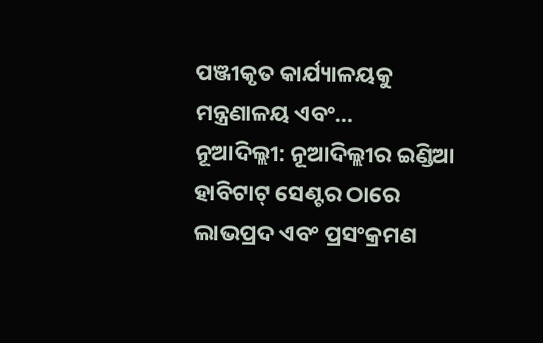ପଞ୍ଜୀକୃତ କାର୍ଯ୍ୟାଳୟକୁ ମନ୍ତ୍ରଣାଳୟ ଏବଂ…
ନୂଆଦିଲ୍ଲୀ: ନୂଆଦିଲ୍ଲୀର ଇଣ୍ଡିଆ ହାବିଟାଟ୍ ସେଣ୍ଟର ଠାରେ ଲାଭପ୍ରଦ ଏବଂ ପ୍ରସଂକ୍ରମଣ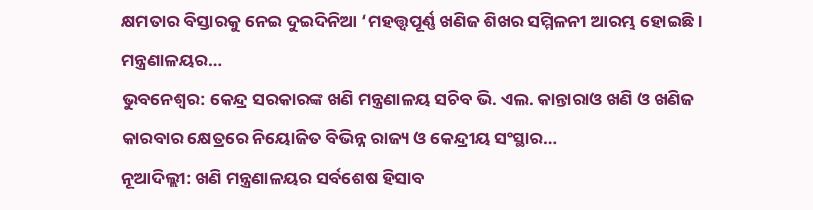କ୍ଷମତାର ବିସ୍ତାରକୁ ନେଇ ଦୁଇଦିନିଆ ‘ମହତ୍ତ୍ୱପୂର୍ଣ୍ଣ ଖଣିଜ ଶିଖର ସମ୍ମିଳନୀ ଆରମ୍ଭ ହୋଇଛି। ମନ୍ତ୍ରଣାଳୟର…
ଭୁବନେଶ୍ୱର: କେନ୍ଦ୍ର ସରକାରଙ୍କ ଖଣି ମନ୍ତ୍ରଣାଳୟ ସଚିବ ଭି. ଏଲ. କାନ୍ତାରାଓ ଖଣି ଓ ଖଣିଜ କାରବାର କ୍ଷେତ୍ରରେ ନିୟୋଜିତ ବିଭିନ୍ନ ରାଜ୍ୟ ଓ କେନ୍ଦ୍ରୀୟ ସଂସ୍ଥାର…
ନୂଆଦିଲ୍ଲୀ: ଖଣି ମନ୍ତ୍ରଣାଳୟର ସର୍ବଶେଷ ହିସାବ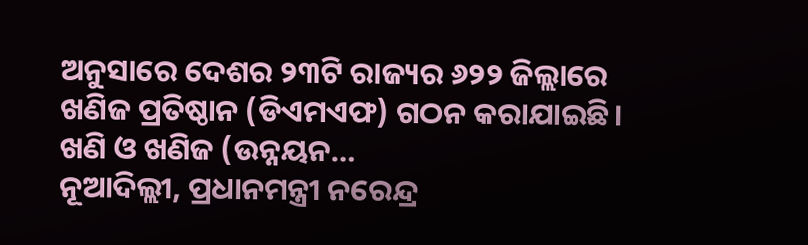ଅନୁସାରେ ଦେଶର ୨୩ଟି ରାଜ୍ୟର ୬୨୨ ଜିଲ୍ଲାରେ ଖଣିଜ ପ୍ରତିଷ୍ଠାନ (ଡିଏମଏଫ) ଗଠନ କରାଯାଇଛି। ଖଣି ଓ ଖଣିଜ (ଉନ୍ନୟନ…
ନୂଆଦିଲ୍ଲୀ, ପ୍ରଧାନମନ୍ତ୍ରୀ ନରେନ୍ଦ୍ର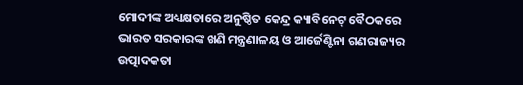ମୋଦୀଙ୍କ ଅଧ୍ୟକ୍ଷତାରେ ଅନୁଷ୍ଠିତ କେନ୍ଦ୍ର କ୍ୟାବିନେଟ୍ ବୈଠକରେ ଭାରତ ସରକାରଙ୍କ ଖଣି ମନ୍ତ୍ରଣାଳୟ ଓ ଆର୍ଜେଣ୍ଟିନା ଗଣରାଜ୍ୟର ଉତ୍ପାଦକତା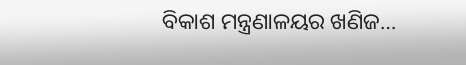ବିକାଶ ମନ୍ତ୍ରଣାଳୟର ଖଣିଜ…